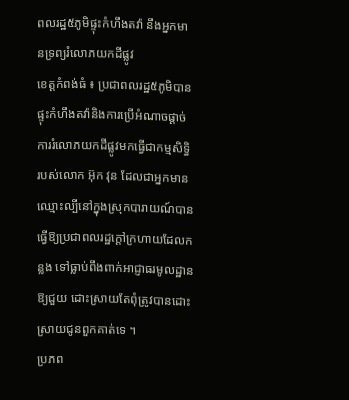ពលរដ្ឋ៥ភូមិផ្ទុះកំហឹងតវ៉ា នឹងអ្នកមានទ្រព្យរំលោភយកដីផ្លូវ
ខេត្ដកំពង់ធំ ៖ ប្រជាពលរដ្ឋ៥ភូមិបាន ផ្ទុះកំហឹងតវ៉ានិងការប្រើអំណាចផ្ដាច់ការរំលោភយកដីផ្លូវមកធ្វើជាកម្មសិទ្ធិ របស់លោក អ៊ុក វុន ដែលជាអ្នកមាន ឈ្មោះល្បីនៅក្នុងស្រុកបារាយណ៍បានធ្វើឱ្យប្រជាពលរដ្ឋក្ដៅក្រហាយដែលកន្លង ទៅធ្លាប់ពឹងពាក់អាជ្ញាធរមូលដ្ឋានឱ្យជួយ ដោះស្រាយតែពុំត្រូវបានដោះស្រាយជូនពួកគាត់ទេ ។
ប្រភព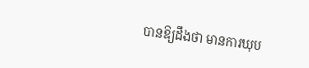បានឱ្យដឹងថា មានការឃុប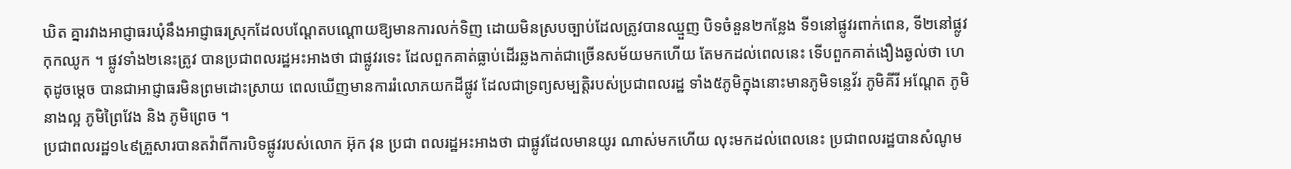ឃិត គ្នារវាងអាជ្ញាធរឃុំនឹងអាជ្ញាធរស្រុកដែលបណ្ដែតបណ្ដោយឱ្យមានការលក់ទិញ ដោយមិនស្របច្បាប់ដែលត្រូវបានឈ្មួញ បិទចំនួន២កន្លែង ទី១នៅផ្លូវរពាក់ពេន, ទី២នៅផ្លូវកុកឈូក ។ ផ្លូវទាំង២នេះត្រូវ បានប្រជាពលរដ្ឋអះអាងថា ជាផ្លូវរទេះ ដែលពួកគាត់ធ្លាប់ដើរឆ្លងកាត់ជាច្រើនសម័យមកហើយ តែមកដល់ពេលនេះ ទើបពួកគាត់ងឿងឆ្ងល់ថា ហេតុដូចម្ដេច បានជាអាជ្ញាធរមិនព្រមដោះស្រាយ ពេលឃើញមានការរំលោភយកដីផ្លូវ ដែលជាទ្រព្យសម្បត្ដិរបស់ប្រជាពលរដ្ឋ ទាំង៥ភូមិក្នុងនោះមានភូមិទន្លេវ័រ ភូមិគីរី អណ្ដែត ភូមិនាងល្អ ភូមិព្រៃវែង និង ភូមិព្រេច ។
ប្រជាពលរដ្ឋ១៤៩គ្រួសារបានតវ៉ាពីការបិទផ្លូវរបស់លោក អ៊ុក វុន ប្រជា ពលរដ្ឋអះអាងថា ជាផ្លូវដែលមានយូរ ណាស់មកហើយ លុះមកដល់ពេលនេះ ប្រជាពលរដ្ឋបានសំណូម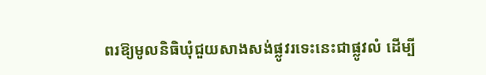ពរឱ្យមូលនិធិឃុំជួយសាងសង់ផ្លូវរទេះនេះជាផ្លូវលំ ដើម្បី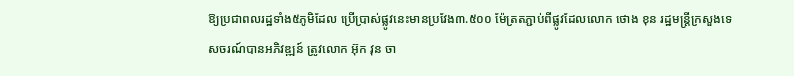ឱ្យប្រជាពលរដ្ឋទាំង៥ភូមិដែល ប្រើប្រាស់ផ្លូវនេះមានប្រវែង៣.៥០០ ម៉ែត្រតភ្ជាប់ពីផ្លូវដែលលោក ថោង ខុន រដ្ឋមន្ដ្រីក្រសួងទេសចរណ៍បានអភិវឌ្ឍន៍ ត្រូវលោក អ៊ុក វុន ចា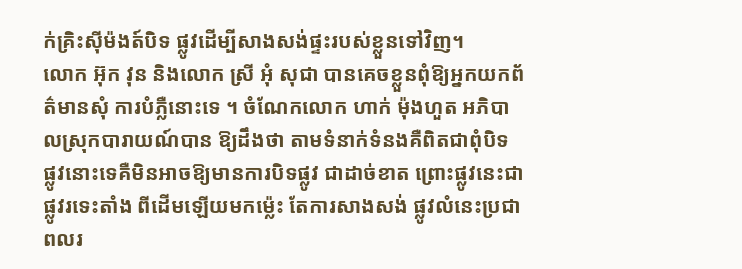ក់គ្រិះស៊ីម៉ងត៍បិទ ផ្លូវដើម្បីសាងសង់ផ្ទះរបស់ខ្លួនទៅវិញ។
លោក អ៊ុក វុន និងលោក ស្រី អុំ សុជា បានគេចខ្លួនពុំឱ្យអ្នកយកព័ត៌មានសុំ ការបំភ្លឺនោះទេ ។ ចំណែកលោក ហាក់ ម៉ុងហួត អភិបាលស្រុកបារាយណ៍បាន ឱ្យដឹងថា តាមទំនាក់ទំនងគឺពិតជាពុំបិទ ផ្លូវនោះទេគឺមិនអាចឱ្យមានការបិទផ្លូវ ជាដាច់ខាត ព្រោះផ្លូវនេះជាផ្លូវរទេះតាំង ពីដើមឡើយមកម្ល៉េះ តែការសាងសង់ ផ្លូវលំនេះប្រជាពលរ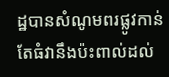ដ្ឋបានសំណូមពរផ្លូវកាន់តែធំវានឹងប៉ះពាល់ដល់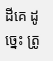ដីគេ ដូច្នេះ ត្រូ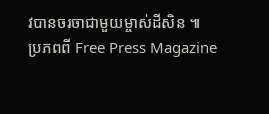វបានចរចាជាមួយម្ចាស់ដីសិន ៕
ប្រភពពី Free Press Magazine